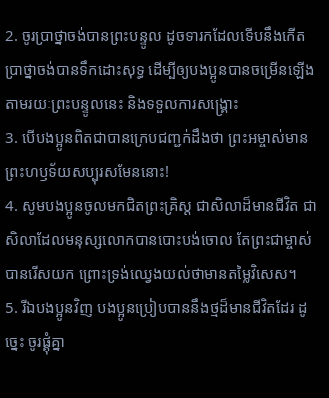2. ចូរប្រាថ្នាចង់បានព្រះបន្ទូល ដូចទារកដែលទើបនឹងកើតប្រាថ្នាចង់បានទឹកដោះសុទ្ធ ដើម្បីឲ្យបងប្អូនបានចម្រើនឡើងតាមរយៈព្រះបន្ទូលនេះ និងទទួលការសង្គ្រោះ
3. បើបងប្អូនពិតជាបានក្រេបជញ្ជក់ដឹងថា ព្រះអម្ចាស់មានព្រះហឫទ័យសប្បុរសមែននោះ!
4. សូមបងប្អូនចូលមកជិតព្រះគ្រិស្ដ ជាសិលាដ៏មានជីវិត ជាសិលាដែលមនុស្សលោកបានបោះបង់ចោល តែព្រះជាម្ចាស់បានរើសយក ព្រោះទ្រង់ឈ្វេងយល់ថាមានតម្លៃវិសេស។
5. រីឯបងប្អូនវិញ បងប្អូនប្រៀបបាននឹងថ្មដ៏មានជីវិតដែរ ដូច្នេះ ចូរផ្គុំគ្នា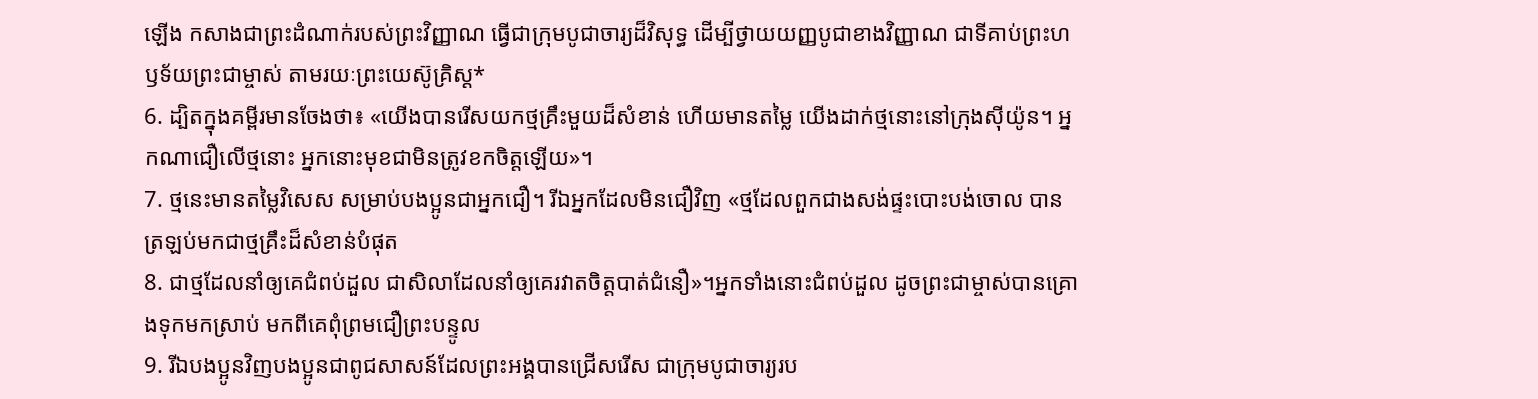ឡើង កសាងជាព្រះដំណាក់របស់ព្រះវិញ្ញាណ ធ្វើជាក្រុមបូជាចារ្យដ៏វិសុទ្ធ ដើម្បីថ្វាយយញ្ញបូជាខាងវិញ្ញាណ ជាទីគាប់ព្រះហឫទ័យព្រះជាម្ចាស់ តាមរយៈព្រះយេស៊ូគ្រិស្ដ*
6. ដ្បិតក្នុងគម្ពីរមានចែងថា៖ «យើងបានរើសយកថ្មគ្រឹះមួយដ៏សំខាន់ ហើយមានតម្លៃ យើងដាក់ថ្មនោះនៅក្រុងស៊ីយ៉ូន។ អ្នកណាជឿលើថ្មនោះ អ្នកនោះមុខជាមិនត្រូវខកចិត្តឡើយ»។
7. ថ្មនេះមានតម្លៃវិសេស សម្រាប់បងប្អូនជាអ្នកជឿ។ រីឯអ្នកដែលមិនជឿវិញ «ថ្មដែលពួកជាងសង់ផ្ទះបោះបង់ចោល បានត្រឡប់មកជាថ្មគ្រឹះដ៏សំខាន់បំផុត
8. ជាថ្មដែលនាំឲ្យគេជំពប់ដួល ជាសិលាដែលនាំឲ្យគេរវាតចិត្តបាត់ជំនឿ»។អ្នកទាំងនោះជំពប់ដួល ដូចព្រះជាម្ចាស់បានគ្រោងទុកមកស្រាប់ មកពីគេពុំព្រមជឿព្រះបន្ទូល
9. រីឯបងប្អូនវិញបងប្អូនជាពូជសាសន៍ដែលព្រះអង្គបានជ្រើសរើស ជាក្រុមបូជាចារ្យរប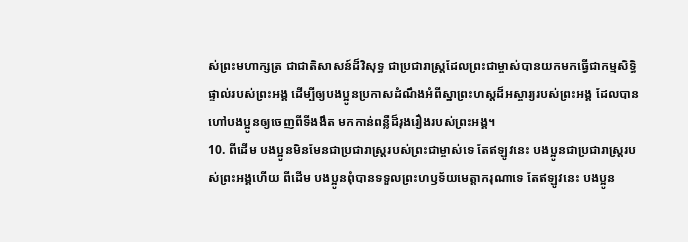ស់ព្រះមហាក្សត្រ ជាជាតិសាសន៍ដ៏វិសុទ្ធ ជាប្រជារាស្ដ្រដែលព្រះជាម្ចាស់បានយកមកធ្វើជាកម្មសិទ្ធិផ្ទាល់របស់ព្រះអង្គ ដើម្បីឲ្យបងប្អូនប្រកាសដំណឹងអំពីស្នាព្រះហស្ដដ៏អស្ចារ្យរបស់ព្រះអង្គ ដែលបានហៅបងប្អូនឲ្យចេញពីទីងងឹត មកកាន់ពន្លឺដ៏រុងរឿងរបស់ព្រះអង្គ។
10. ពីដើម បងប្អូនមិនមែនជាប្រជារាស្ដ្ររបស់ព្រះជាម្ចាស់ទេ តែឥឡូវនេះ បងប្អូនជាប្រជារាស្ដ្ររបស់ព្រះអង្គហើយ ពីដើម បងប្អូនពុំបានទទួលព្រះហឫទ័យមេត្តាករុណាទេ តែឥឡូវនេះ បងប្អូន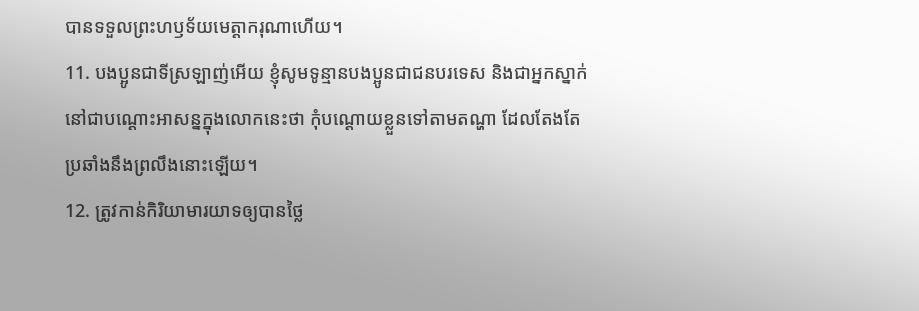បានទទួលព្រះហឫទ័យមេត្តាករុណាហើយ។
11. បងប្អូនជាទីស្រឡាញ់អើយ ខ្ញុំសូមទូន្មានបងប្អូនជាជនបរទេស និងជាអ្នកស្នាក់នៅជាបណ្ដោះអាសន្នក្នុងលោកនេះថា កុំបណ្ដោយខ្លួនទៅតាមតណ្ហា ដែលតែងតែប្រឆាំងនឹងព្រលឹងនោះឡើយ។
12. ត្រូវកាន់កិរិយាមារយាទឲ្យបានថ្លៃ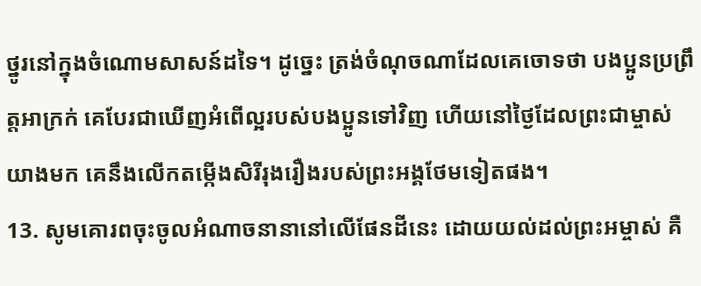ថ្នូរនៅក្នុងចំណោមសាសន៍ដទៃ។ ដូច្នេះ ត្រង់ចំណុចណាដែលគេចោទថា បងប្អូនប្រព្រឹត្តអាក្រក់ គេបែរជាឃើញអំពើល្អរបស់បងប្អូនទៅវិញ ហើយនៅថ្ងៃដែលព្រះជាម្ចាស់យាងមក គេនឹងលើកតម្កើងសិរីរុងរឿងរបស់ព្រះអង្គថែមទៀតផង។
13. សូមគោរពចុះចូលអំណាចនានានៅលើផែនដីនេះ ដោយយល់ដល់ព្រះអម្ចាស់ គឺ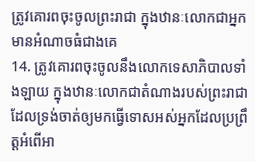ត្រូវគោរពចុះចូលព្រះរាជា ក្នុងឋានៈលោកជាអ្នកមានអំណាចធំជាងគេ
14. ត្រូវគោរពចុះចូលនឹងលោកទេសាភិបាលទាំងឡាយ ក្នុងឋានៈលោកជាតំណាងរបស់ព្រះរាជា ដែលទ្រង់ចាត់ឲ្យមកធ្វើទោសអស់អ្នកដែលប្រព្រឹត្តអំពើអា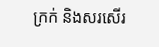ក្រក់ និងសរសើរ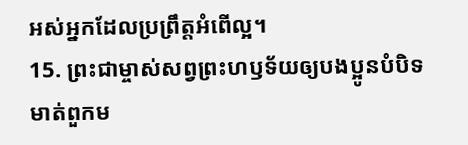អស់អ្នកដែលប្រព្រឹត្តអំពើល្អ។
15. ព្រះជាម្ចាស់សព្វព្រះហឫទ័យឲ្យបងប្អូនបំបិទមាត់ពួកម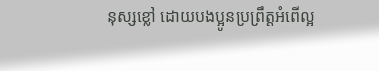នុស្សខ្លៅ ដោយបងប្អូនប្រព្រឹត្តអំពើល្អ